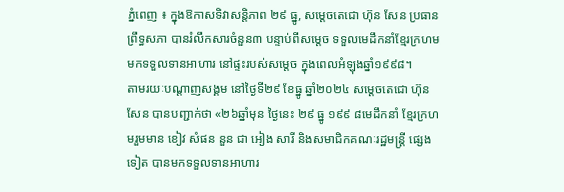ភ្នំពេញ ៖ ក្នុងឱកាសទិវាសន្ដិភាព ២៩ ធ្នូ, សម្ដេចតេជោ ហ៊ុន សែន ប្រធានព្រឹទ្ធសភា បានរំលឹកសារចំនួន៣ បន្ទាប់ពីសម្តេច ទទួលមេដឹកនាំខ្មែរក្រហមមកទទួលទានអាហារ នៅផ្ទះរបស់សម្តេច ក្នុងពេលអំឡុងឆ្នាំ១៩៩៨។
តាមរយៈបណ្ដាញសង្គម នៅថ្ងៃទី២៩ ខែធ្នូ ឆ្នាំ២០២៤ សម្ដេចតេជោ ហ៊ុន សែន បានបញ្ជាក់ថា «២៦ឆ្នាំមុន ថ្ងៃនេះ ២៩ ធ្នូ ១៩៩ ៨មេដឹកនាំ ខ្មែរក្រហមរួមមាន ខៀវ សំផន នួន ជា អៀង សារី និងសមាជិកគណៈរដ្ឋមន្ត្រី ផ្សេងទៀត បានមកទទួលទានអាហារ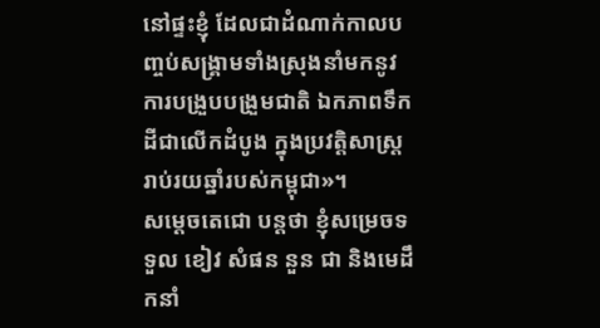នៅផ្ទះខ្ញុំ ដែលជាដំណាក់កាលបញ្ចប់សង្រ្គាមទាំងស្រុងនាំមកនូវការបង្រួបបង្រួមជាតិ ឯកភាពទឹកដីជាលើកដំបូង ក្នុងប្រវត្តិសាស្ត្ររាប់រយឆ្នាំរបស់កម្ពុជា»។
សម្ដេចតេជោ បន្ដថា ខ្ញុំសម្រេចទទួល ខៀវ សំផន នួន ជា និងមេដឹកនាំ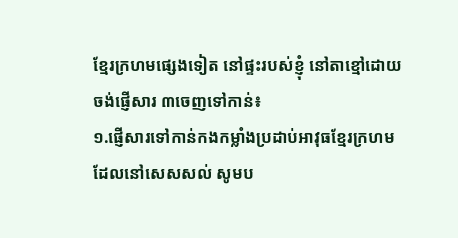ខ្មែរក្រហមផ្សេងទៀត នៅផ្ទះរបស់ខ្ញុំ នៅតាខ្មៅដោយចង់ផ្ញើសារ ៣ចេញទៅកាន់៖
១.ផ្ញើសារទៅកាន់កងកម្លាំងប្រដាប់អាវុធខ្មែរក្រហមដែលនៅសេសសល់ សូមប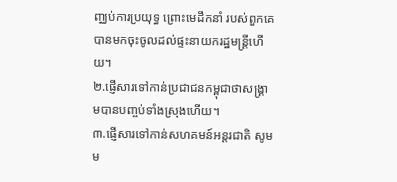ញ្ឈប់ការប្រយុទ្ធ ព្រោះមេដឹកនាំ របស់ពួកគេបានមកចុះចូលដល់ផ្ទះនាយករដ្ឋមន្ត្រីហើយ។
២.ផ្ញើសារទៅកាន់ប្រជាជនកម្ពុជាថាសង្រ្គាមបានបញ្ចប់ទាំងស្រុងហើយ។
៣.ផ្ញើសារទៅកាន់សហគមន៍អន្តរជាតិ សូមម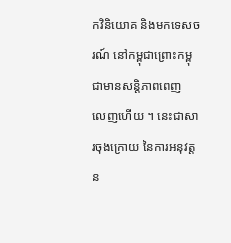កវិនិយោគ និងមកទេសចរណ៍ នៅកម្ពុជាព្រោះកម្ពុជាមានសន្តិភាពពេញ
លេញហើយ ។ នេះជាសារចុងក្រោយ នៃការអនុវត្តន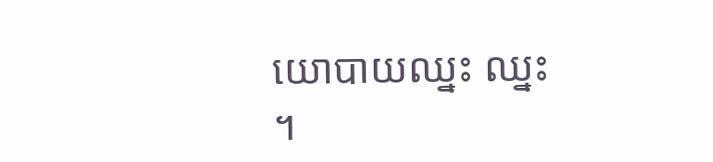យោបាយឈ្នះ ឈ្នះ ។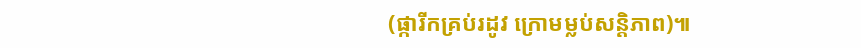(ផ្ការីកគ្រប់រដូវ ក្រោមម្លប់សន្តិភាព)៕